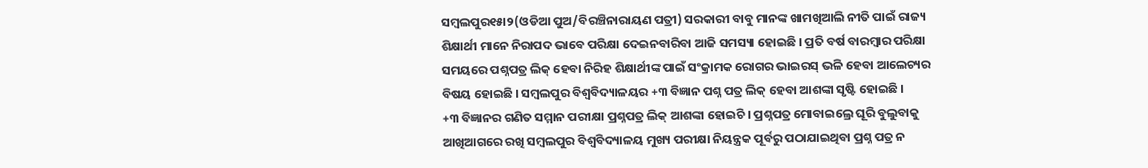ସମ୍ବଲପୁର୧୫ା୨(ଓଡିଆ ପୁଅ/ବିରଞ୍ଚିନାରାୟଣ ପତ୍ରୀ) ସରକାରୀ ବାବୁ ମାନଙ୍କ ଖାମଖିଆଲି ନୀତି ପାଇଁ ରାଜ୍ୟ ଶିକ୍ଷାର୍ଥୀ ମାନେ ନିରାପଦ ଭାବେ ପରିକ୍ଷା ଦେଇନବାରିବା ଆଜି ସମସ୍ୟା ହୋଇଛି । ପ୍ରତି ବର୍ଷ ବାରମ୍ବାର ପରିକ୍ଷା ସମୟରେ ପଶ୍ନପତ୍ର ଲିକ୍ ହେବା ନିରିହ ଶିକ୍ଷାର୍ଥୀଙ୍କ ପାଇଁ ସଂକ୍ରାମକ ରୋଗର ଭାଇରସ୍ ଭଳି ହେବା ଆଲେଚ୍ୟର ବିଷୟ ହୋଇଛି । ସମ୍ବଲପୁର ବିଶ୍ୱବିଦ୍ୟାଳୟର +୩ ବିଜ୍ଞାନ ପଶ୍ନ ପତ୍ର ଲିକ୍ ହେବା ଆଶଙ୍କା ସୃଷ୍ଟି ହୋଇଛି ।
+୩ ବିଜ୍ଞାନର ଗଣିତ ସମ୍ମାନ ପରୀକ୍ଷା ପ୍ରଶ୍ନପତ୍ର ଲିକ୍ ଆଶଙ୍କା ହୋଇଚି । ପ୍ରଶ୍ନପତ୍ର ମୋବାଇଲ୍ରେ ଘୂରି ବୁଲୁବାକୁ ଆଖିଆଗରେ ରଖି ସମ୍ବଲପୁର ବିଶ୍ବବିଦ୍ୟାଳୟ ମୁଖ୍ୟ ପରୀକ୍ଷା ନିୟନ୍ତ୍ରକ ପୂର୍ବରୁ ପଠାଯାଇଥିବା ପ୍ରଶ୍ନ ପତ୍ର ନ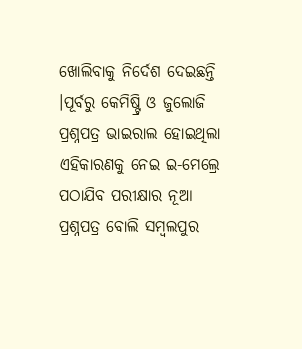ଖୋଲିବାକୁ ନିର୍ଦେଶ ଦେଇଛନ୍ତି ।ପୂର୍ବରୁ କେମିଷ୍ଟ୍ରି ଓ ଜୁଲୋଜି ପ୍ରଶ୍ନପତ୍ର ଭାଇରାଲ ହୋଇଥିଲା ଏହିକାରଣକୁ ନେଇ ଇ-ମେଲ୍ରେ ପଠାଯିବ ପରୀକ୍ଷାର ନୂଆ ପ୍ରଶ୍ନପତ୍ର ବୋଲି ସମ୍ବଲପୁର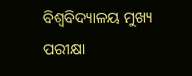ବିଶ୍ବବିଦ୍ୟାଳୟ ମୁଖ୍ୟ ପରୀକ୍ଷା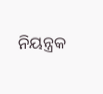ନିୟନ୍ତ୍ରକ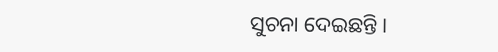ସୁଚନା ଦେଇଛନ୍ତି ।